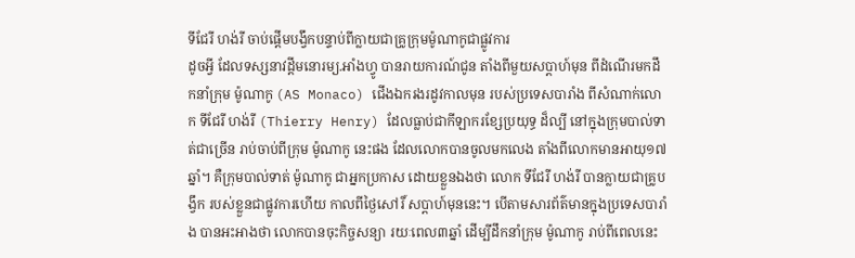ទីជែរី ហង់រី ចាប់ផ្ដើមបង្វឹកបន្ទាប់ពីក្លាយជាគ្រូក្រុមម៉ូណាកូជាផ្លូវការ
ដូចអ្វី ដែលទស្សនាវដ្ដីមនោរម្យ.អាំងហ្វូ បានរាយការណ៍ជូន តាំងពីមួយសប្ដាហ៍មុន ពីដំណើរមកដឹកនាំក្រុម ម៉ូណាកូ (AS Monaco) ជើងឯករងរដូវកាលមុន របស់ប្រទេសបារាំង ពីសំណាក់លោក ទីជែរី ហង់រី (Thierry Henry) ដែលធ្លាប់ជាកីឡាករខ្សែប្រយុទ្ធ ដ៏ល្បី នៅក្នុងក្រុមបាល់ទាត់ជាច្រើន រាប់ចាប់ពីក្រុម ម៉ូណាកូ នេះផង ដែលលោកបានចូលមកលេង តាំងពីលោកមានអាយុ១៧ឆ្នាំ។ គឺក្រុមបាល់ទាត់ ម៉ូណាកូ ជាអ្នកប្រកាស ដោយខ្លួនឯងថា លោក ទីជែរី ហង់រី បានក្លាយជាគ្រូបង្វឹក របស់ខ្លួនជាផ្លូវការហើយ កាលពីថ្ងៃសៅរិ៍ សប្ដាហ៍មុននេះ។ បើតាមសារព័ត៌មានក្នុងប្រទេសបារាំង បានអះអាងថា លោកបានចុះកិច្ចសន្យា រយៈពេល៣ឆ្នាំ ដើម្បីដឹកនាំក្រុម ម៉ូណាកូ រាប់ពីពេលនេះ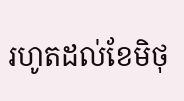រហូតដល់ខែមិថុ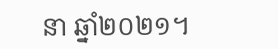នា ឆ្នាំ២០២១។